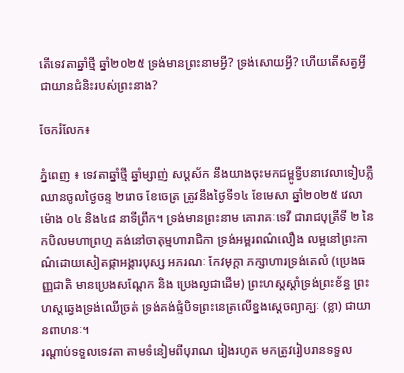តើទេវតាឆ្នាំថ្មី ឆ្នាំ២០២៥ ទ្រង់មានព្រះនាមអ្វី? ទ្រង់សោយអ្វី? ហើយតើសត្វអ្វីជាយានជំនិះរបស់ព្រះនាង?

ចែករំលែក៖

ភ្នំពេញ ៖ ទេវតាឆ្នាំថ្មី ឆ្នាំម្សាញ់ សប្តស័ក នឹងយាងចុះមកជម្ពូទ្វីបនាវេលាទៀបភ្លឺ ឈានចូលថ្ងៃចន្ទ ២រោច ខែចេត្រ ត្រូវនឹងថ្ងៃទី១៤ ខែមេសា ឆ្នាំ២០២៥ វេលាម៉ោង ០៤ និង៤៨ នាទីព្រឹក។ ទ្រង់មានព្រះនាម គោរាគៈទេវី ជារាជបុត្រីទី ២ នៃកបិលមហាព្រហ្ម គង់នៅចាតុម្មហារាជិកា ទ្រង់អម្ពរពណ៌លឿង លម្អនៅព្រះកាណ៌ដោយសៀតផ្កាអង្គារបុស្ស អភរណៈ កែវមុក្តា ភក្សាហារទ្រង់តេលំ (ប្រេងធញ្ញជាតិ មានប្រេងសណ្តែក និង ប្រេងល្ងជាដើម) ព្រះហស្តស្តាំទ្រង់ព្រះខ័ន្ធ ព្រះហស្តឆ្វេងទ្រង់ឈើច្រត់ ទ្រង់គង់ផ្ទំបិទព្រះនេត្រលើខ្នងសេ្តចព្យាគ្ឃៈ (ខ្លា) ជាយានពាហនៈ។
រណ្តាប់ទទួលទេវតា តាមទំនៀមពីបុរាណ រៀងរហូត មកត្រូវរៀបរានទទួល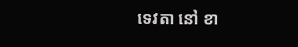ទេវតា នៅ ខា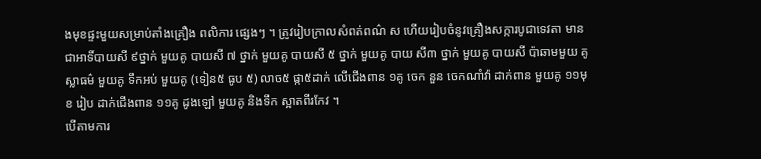ងមុខផ្ទះមួយសម្រាប់តាំងគ្រឿង ពលិការ ផ្សេងៗ ។ ត្រូវរៀបក្រាលសំពត់ពណ៌ ស ហើយរៀបចំនូវគ្រឿងសក្ការបូជាទេវតា មានជាអាទិ៍បាយសី ៩ថ្នាក់ មួយគូ បាយសី ៧ ថ្នាក់ មួយគូ បាយសី ៥ ថ្នាក់ មួយគូ បាយ សី៣ ថ្នាក់ មួយគូ បាយសី ប៉ាឆាមមួយ គូ ស្លាធម៌ មួយគូ ទឹកអប់ មួយគូ (ទៀន៥ ធូប ៥) លាច៥ ផ្កា៥ដាក់ លើជើងពាន ១គូ ចេក នួន ចេកណាំវ៉ា ដាក់ពាន មួយគូ ១១មុខ រៀប ដាក់ជើងពាន ១១គូ ដូងឡៅ មួយគូ និងទឹក ស្អាតពីរកែវ ។
បើតាមការ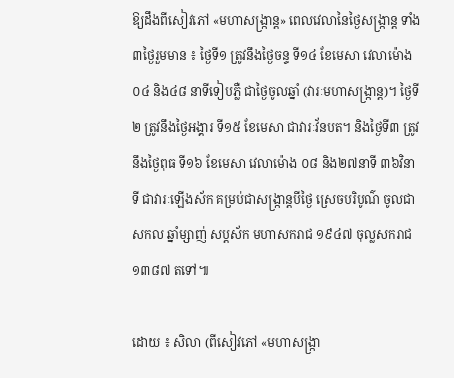ឱ្យដឹងពីសៀវភៅ «មហាសង្ក្រាន្ត» ពេលវេលានៃថ្ងៃសង្ក្រាន្ត ទាំង៣ថ្ងៃរួមមាន ៖ ថ្ងៃទី១ ត្រូវនឹងថ្ងៃចន្ទ ទី១៤ ខែមេសា វេលាម៉ោង ០៤ និង៤៨ នាទីទៀបភ្លឺ ជាថ្ងៃចូលឆ្នាំ (វារៈមហាសង្ក្រាន្ត)។ ថ្ងៃទី២ ត្រូវនឹងថ្ងៃអង្គារ ទី១៥ ខែមេសា ជាវារៈវ័នបត។ និងថ្ងៃទី៣ ត្រូវនឹងថ្ងៃពុធ ទី១៦ ខែមេសា វេលាម៉ោង ០៨ និង២៧នាទី ៣៦វិនាទី ជាវារៈឡើងស័ក គម្រប់ជាសង្ក្រាន្តបីថ្ងៃ ស្រេចបរិបូណ៌ ចូលជាសកល ឆ្នាំម្សាញ់ សប្តស័ក មហាសករាជ ១៩៤៧ ចុល្លសករាជ ១៣៨៧ តទៅ៕

ដោយ ៖ សិលា (ពីសៀវភៅ «មហាសង្ក្រា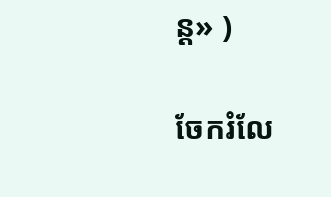ន្ត» )

ចែករំលែ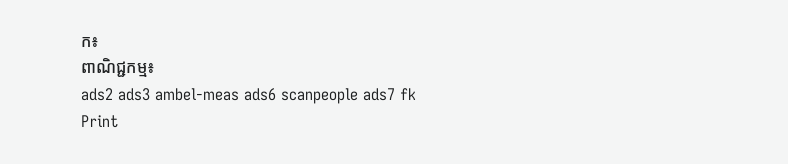ក៖
ពាណិជ្ជកម្ម៖
ads2 ads3 ambel-meas ads6 scanpeople ads7 fk Print